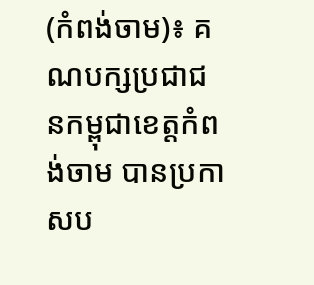(កំពង់ចាម)៖ គណបក្សប្រជាជនកម្ពុជាខេត្ដកំពង់ចាម បានប្រកាសប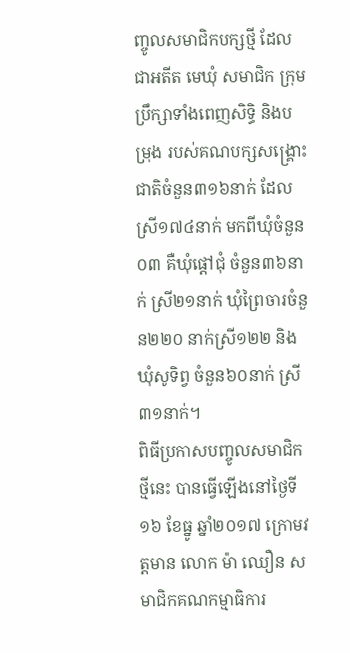ញ្ចូលសមាជិកបក្សថ្មី ដែលជាអតីត មេឃុំ សមាជិក ក្រុមប្រឹក្សាទាំងពេញសិទ្ធិ និងបម្រុង របស់គណបក្សសង្រ្គោះជាតិចំនួន៣១៦នាក់ ដែលស្រី១៧៤នាក់ មកពីឃុំចំនួន០៣ គឺឃុំផ្ដៅជុំ ចំនួន៣៦នាក់ ស្រី២១នាក់ ឃុំព្រៃចារចំនួន២២០ នាក់ស្រី១២២ និងឃុំសូទិព្វ ចំនួន៦០នាក់ ស្រី៣១នាក់។
ពិធីប្រកាសបញ្ចូលសមាជិកថ្មីនេះ បានធ្វើឡើងនៅថ្ងៃទី១៦ ខែធ្នូ ឆ្នាំ២០១៧ ក្រោមវត្តមាន លោក ម៉ា ឈឿន សមាជិកគណកម្មាធិការ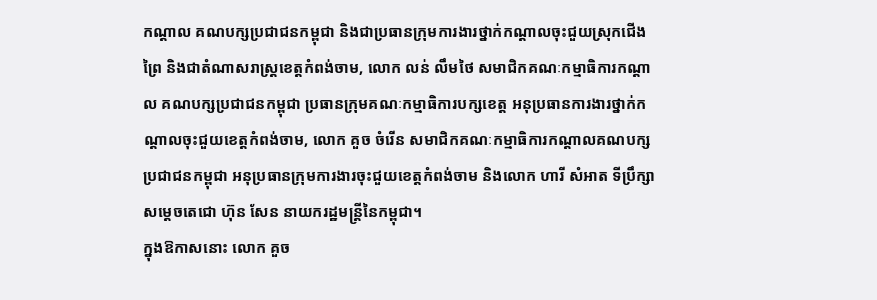កណ្តាល គណបក្សប្រជាជនកម្ពុជា និងជាប្រធានក្រុមការងារថ្នាក់កណ្តាលចុះជួយស្រុកជើងព្រៃ និងជាតំណាសរាស្ត្រខេត្តកំពង់ចាម, លោក លន់ លឹមថៃ សមាជិកគណៈកម្មាធិការកណ្តាល គណបក្សប្រជាជនកម្ពុជា ប្រធានក្រុមគណៈកម្មាធិការបក្សខេត្ត អនុប្រធានការងារថ្នាក់កណ្តាលចុះជួយខេត្តកំពង់ចាម, លោក គួច ចំរើន សមាជិកគណៈកម្មាធិការកណ្តាលគណបក្សប្រជាជនកម្ពុជា អនុប្រធានក្រុមការងារចុះជួយខេត្តកំពង់ចាម និងលោក ហារី សំអាត ទីប្រឹក្សាសម្តេចតេជោ ហ៊ុន សែន នាយករដ្ឋមន្ត្រីនៃកម្ពុជា។
ក្នុងឱកាសនោះ លោក គួច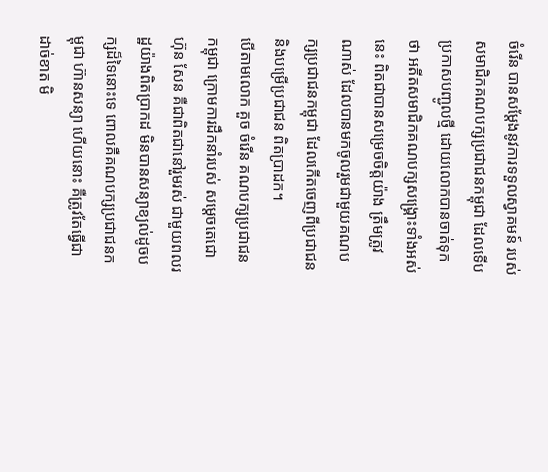ចំរើន បានសម្ដែងនូវការទទួលស្វាគមន៍ របស់សមាជិកគណបក្សប្រជាជនកម្ពុជា ដែលទើប ប្រកាសបញ្ជូលថ្មី ដោយលោកបានចាត់ទុកថា អតីតសមាជិកគណបក្សសង្គ្រោះទាំងអស់នេះ ពិតជាបានសម្រេចចិត្តយ៉ាង ត្រឹមត្រូវណាស់ ដែលបានមកចូលរួមជាមួយគណបក្សប្រជាជនកម្ពុជា ដែលកើតចេញពីប្រជាជន និងបម្រើប្រជាជន ពិតប្រាដក។
បើតាមលោក គួច ចំរើន គណបក្សប្រជាជនកម្ពុជា ក្រោមការដឹកនាំរបស់ សម្ដេចតេជោ ហ៊ុន សែន គឺជាពិតជានៅរួមរស់ ជាមួយពលរដ្ឋយ៉ាងពិតប្រាកដ មិនបានសន្យាខ្យល់ដូចបក្សដ៏ទៃនោះទេ ពោលគឺគណបក្សប្រជាជនកម្ពុជា ហ៊ានសន្យា ហើយនោះ គឺត្រូវតែធ្វើជាដាច់ខាត មិ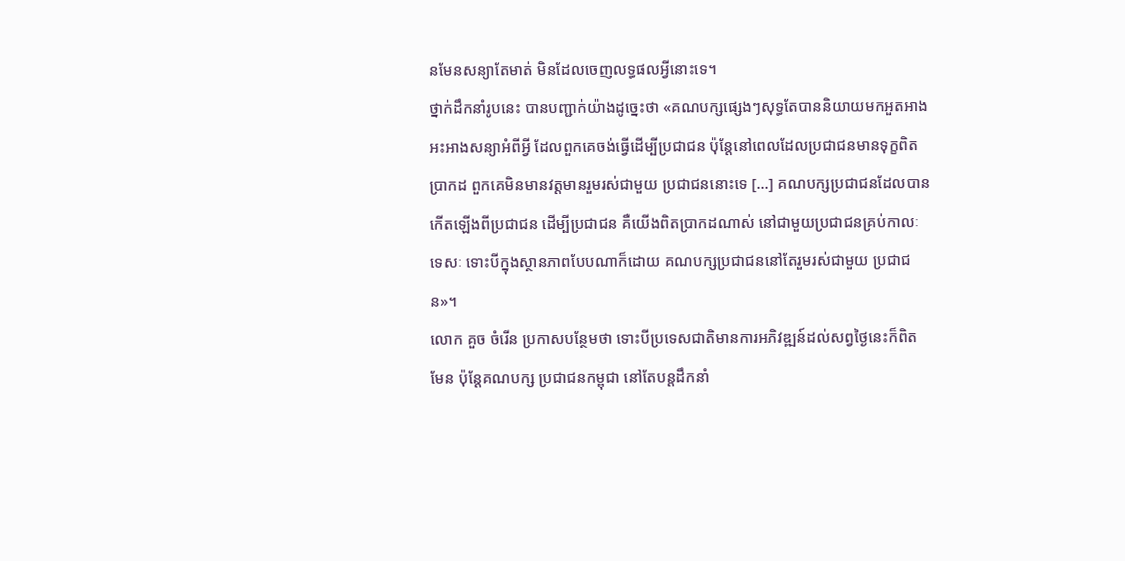នមែនសន្យាតែមាត់ មិនដែលចេញលទ្ធផលអ្វីនោះទេ។
ថ្នាក់ដឹកនាំរូបនេះ បានបញ្ជាក់យ៉ាងដូច្នេះថា «គណបក្សផ្សេងៗសុទ្ធតែបាននិយាយមកអួតអាង អះអាងសន្យាអំពីអ្វី ដែលពួកគេចង់ធ្វើដើម្បីប្រជាជន ប៉ុន្ដែនៅពេលដែលប្រជាជនមានទុក្ខពិតប្រាកដ ពួកគេមិនមានវត្តមានរួមរស់ជាមួយ ប្រជាជននោះទេ [...] គណបក្សប្រជាជនដែលបានកើតឡើងពីប្រជាជន ដើម្បីប្រជាជន គឺយើងពិតប្រាកដណាស់ នៅជាមួយប្រជាជនគ្រប់កាលៈទេសៈ ទោះបីក្នុងស្ថានភាពបែបណាក៏ដោយ គណបក្សប្រជាជននៅតែរួមរស់ជាមួយ ប្រជាជន»។
លោក គួច ចំរើន ប្រកាសបន្ថែមថា ទោះបីប្រទេសជាតិមានការអភិវឌ្ឍន៍ដល់សព្វថ្ងៃនេះក៏ពិតមែន ប៉ុន្ដែគណបក្ស ប្រជាជនកម្ពុជា នៅតែបន្ដដឹកនាំ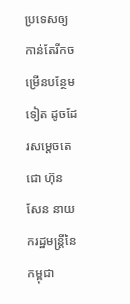ប្រទេសឲ្យកាន់តែរីកចម្រើនបន្ថែមទៀត ដូចដែរសម្ដេចតេជោ ហ៊ុន សែន នាយករដ្ឋមន្ដ្រីនៃកម្ពុជា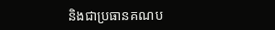និងជាប្រធានគណប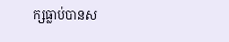ក្សធ្លាប់បានស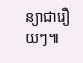ន្យាជារឿយៗ៕